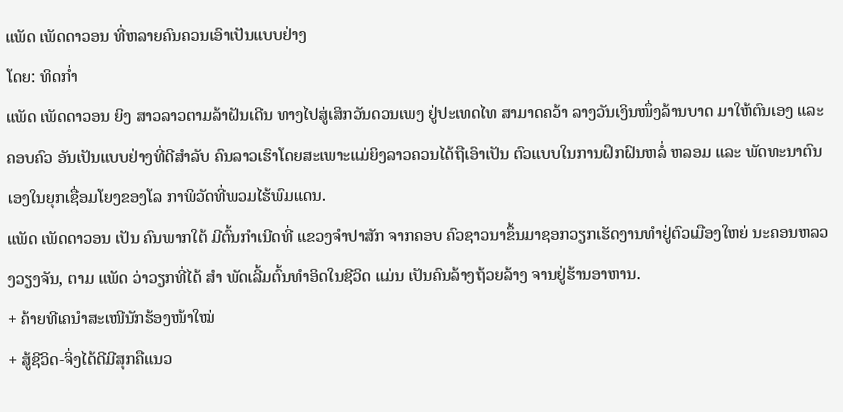ແພັດ ເພັດດາວອນ ທີ່ຫລາຍຄົນຄວນເອົາເປັນແບບຢ່າງ
ໂດຍ: ທິດກ່ຳ
ແພັດ ເພັດດາວອນ ຍິງ ສາວລາວຕາມລ້າຝັນເດີນ ທາງໄປສູ່ເສິກວັນດວນເພງ ຢູ່ປະເທດໄທ ສາມາດຄວ້າ ລາງວັນເງິນໜຶ່ງລ້ານບາດ ມາໃຫ້ຕົນເອງ ແລະ ຄອບຄົວ ອັນເປັນແບບຢ່າງທີ່ດີສຳລັບ ຄົນລາວເຮົາໂດຍສະເພາະແມ່ຍິງລາວຄວນໄດ້ຖືເອົາເປັນ ຕົວແບບໃນການຝຶກຝົນຫລໍ່ ຫລອມ ແລະ ພັດທະນາຕົນ ເອງໃນຍຸກເຊື່ອມໂຍງຂອງໂລ ກາພິວັດທີ່ພວມໄຮ້ພົມແດນ.
ແພັດ ເພັດດາວອນ ເປັນ ຄົນພາກໃຕ້ ມີຕົ້ນກຳເນີດທີ່ ແຂວງຈຳປາສັກ ຈາກຄອບ ຄົວຊາວນາຂຶ້ນມາຊອກວຽກເຮັດງານທຳຢູ່ຕົວເມືອງໃຫຍ່ ນະຄອນຫລວງວຽງຈັນ, ຕາມ ແພັດ ວ່າວຽກທີ່ໄດ້ ສຳ ພັດເລີ້ມຕົ້ນທຳອິດໃນຊີວິດ ແມ່ນ ເປັນຄົນລ້າງຖ້ວຍລ້າງ ຈານຢູ່ຮ້ານອາຫານ.
+ ຄ້າຍທີເຄນຳສະເໜີນັກຮ້ອງໜ້າໃໝ່
+ ສູ້ຊີວິດ-ຈິ່ງໄດ້ດີມີສຸກຄືແນວ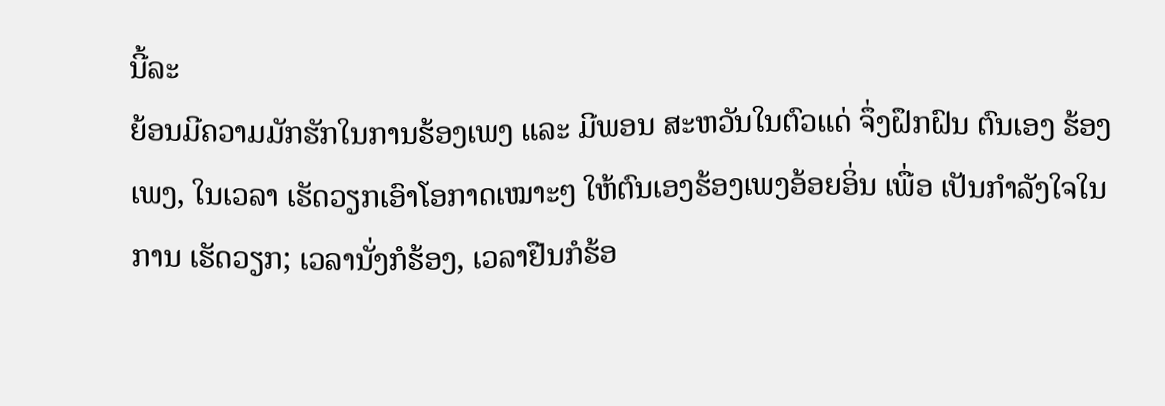ນີ້ລະ
ຍ້ອນມີຄວາມມັກຮັກໃນການຮ້ອງເພງ ແລະ ມີພອນ ສະຫວັນໃນຕົວແດ່ ຈຶ່ງຝຶກຝົນ ຕົນເອງ ຮ້ອງເພງ, ໃນເວລາ ເຮັດວຽກເອົາໂອກາດເໝາະໆ ໃຫ້ຕົນເອງຮ້ອງເພງອ້ອຍອິ່ນ ເພື່ອ ເປັນກຳລັງໃຈໃນການ ເຮັດວຽກ; ເວລານັ່ງກໍຮ້ອງ, ເວລາຢືນກໍຮ້ອ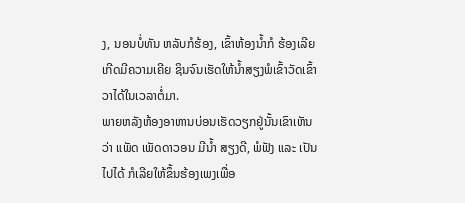ງ, ນອນບໍ່ທັນ ຫລັບກໍຮ້ອງ, ເຂົ້າຫ້ອງນ້ຳກໍ ຮ້ອງເລີຍເກີດມີຄວາມເຄີຍ ຊິນຈົນເຮັດໃຫ້ນ້ຳສຽງພໍເຂົ້າວັດເຂົ້າວາໄດ້ໃນເວລາຕໍ່ມາ.
ພາຍຫລັງຫ້ອງອາຫານບ່ອນເຮັດວຽກຢູ່ນັ້ນເຂົາເຫັນວ່າ ແພັດ ເພັດດາວອນ ມີນ້ຳ ສຽງດີ, ພໍຟັງ ແລະ ເປັນໄປໄດ້ ກໍເລີຍໃຫ້ຂຶ້ນຮ້ອງເພງເພື່ອ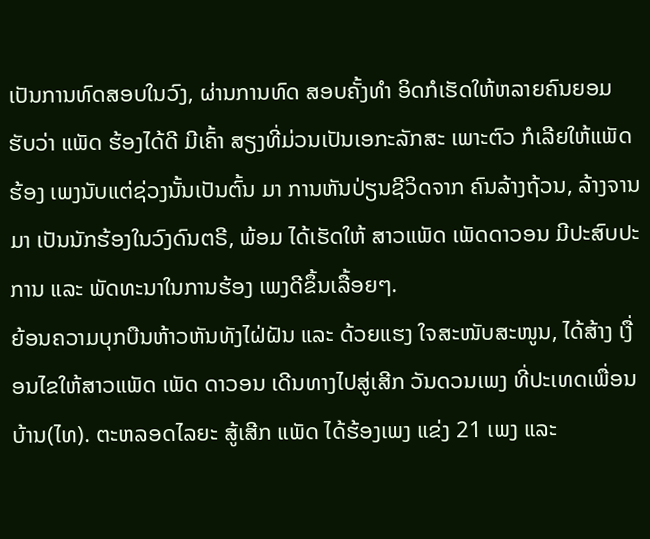ເປັນການທົດສອບໃນວົງ, ຜ່ານການທົດ ສອບຄັ້ງທຳ ອິດກໍເຮັດໃຫ້ຫລາຍຄົນຍອມ ຮັບວ່າ ແພັດ ຮ້ອງໄດ້ດີ ມີເຄົ້າ ສຽງທີ່ມ່ວນເປັນເອກະລັກສະ ເພາະຕົວ ກໍເລີຍໃຫ້ແພັດຮ້ອງ ເພງນັບແຕ່ຊ່ວງນັ້ນເປັນຕົ້ນ ມາ ການຫັນປ່ຽນຊີວິດຈາກ ຄົນລ້າງຖ້ວນ, ລ້າງຈານມາ ເປັນນັກຮ້ອງໃນວົງດົນຕຣີ, ພ້ອມ ໄດ້ເຮັດໃຫ້ ສາວແພັດ ເພັດດາວອນ ມີປະສົບປະການ ແລະ ພັດທະນາໃນການຮ້ອງ ເພງດີຂຶ້ນເລື້ອຍໆ.
ຍ້ອນຄວາມບຸກບືນຫ້າວຫັນທັງໄຝ່ຝັນ ແລະ ດ້ວຍແຮງ ໃຈສະໜັບສະໜູນ, ໄດ້ສ້າງ ເງື່ອນໄຂໃຫ້ສາວແພັດ ເພັດ ດາວອນ ເດີນທາງໄປສູ່ເສີກ ວັນດວນເພງ ທີ່ປະເທດເພື່ອນ ບ້ານ(ໄທ). ຕະຫລອດໄລຍະ ສູ້ເສີກ ແພັດ ໄດ້ຮ້ອງເພງ ແຂ່ງ 21 ເພງ ແລະ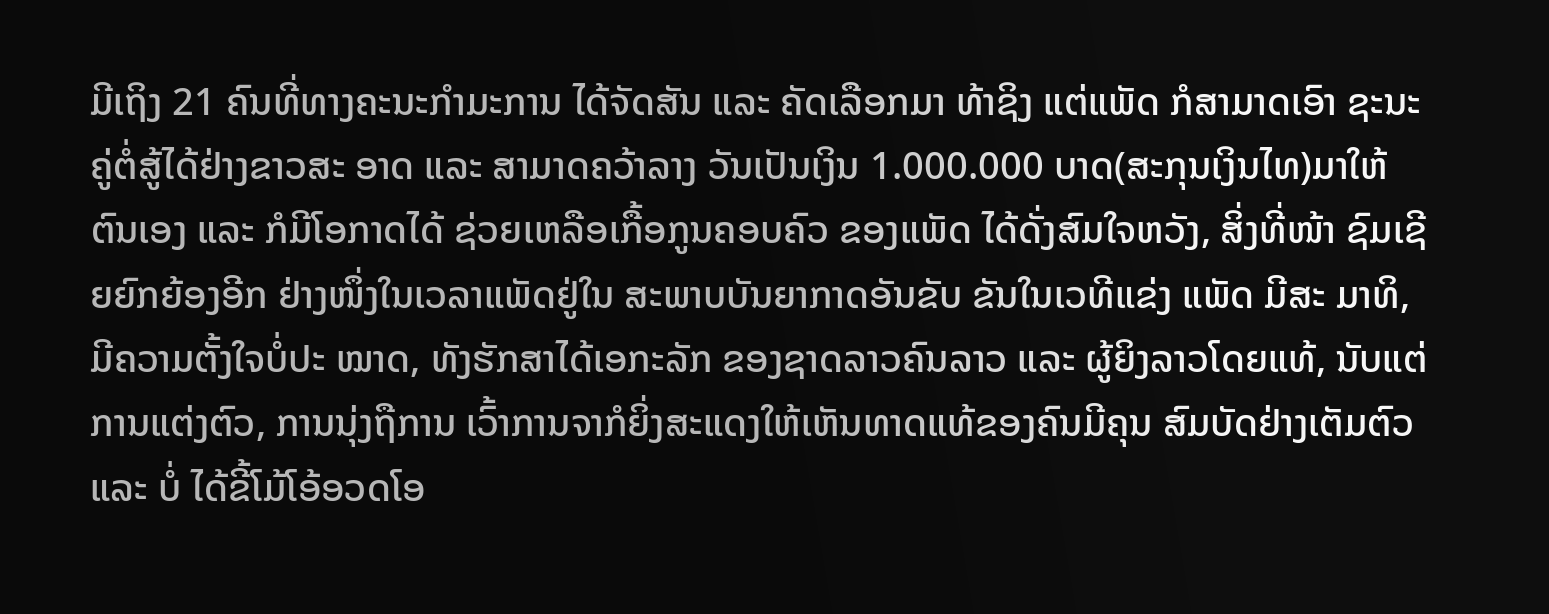ມີເຖິງ 21 ຄົນທີ່ທາງຄະນະກຳມະການ ໄດ້ຈັດສັນ ແລະ ຄັດເລືອກມາ ທ້າຊິງ ແຕ່ແພັດ ກໍສາມາດເອົາ ຊະນະຄູ່ຕໍ່ສູ້ໄດ້ຢ່າງຂາວສະ ອາດ ແລະ ສາມາດຄວ້າລາງ ວັນເປັນເງິນ 1.000.000 ບາດ(ສະກຸນເງິນໄທ)ມາໃຫ້ ຕົນເອງ ແລະ ກໍມີໂອກາດໄດ້ ຊ່ວຍເຫລືອເກື້ອກູນຄອບຄົວ ຂອງແພັດ ໄດ້ດັ່ງສົມໃຈຫວັງ, ສິ່ງທີ່ໜ້າ ຊົມເຊີຍຍົກຍ້ອງອີກ ຢ່າງໜຶ່ງໃນເວລາແພັດຢູ່ໃນ ສະພາບບັນຍາກາດອັນຂັບ ຂັນໃນເວທີແຂ່ງ ແພັດ ມີສະ ມາທິ, ມີຄວາມຕັ້ງໃຈບໍ່ປະ ໝາດ, ທັງຮັກສາໄດ້ເອກະລັກ ຂອງຊາດລາວຄົນລາວ ແລະ ຜູ້ຍິງລາວໂດຍແທ້, ນັບແຕ່ ການແຕ່ງຕົວ, ການນຸ່ງຖືການ ເວົ້າການຈາກໍຍິ່ງສະແດງໃຫ້ເຫັນທາດແທ້ຂອງຄົນມີຄຸນ ສົມບັດຢ່າງເຕັມຕົວ ແລະ ບໍ່ ໄດ້ຂີ້ໂມ້ໂອ້ອວດໂອ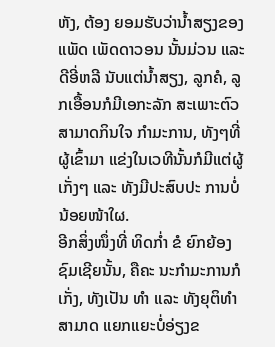ຫັງ, ຕ້ອງ ຍອມຮັບວ່ານ້ຳສຽງຂອງ ແພັດ ເພັດດາວອນ ນັ້ນມ່ວນ ແລະ ດີອີ່ຫລີ ນັບແຕ່ນ້ຳສຽງ, ລູກຄໍ, ລູກເອື້ອນກໍມີເອກະລັກ ສະເພາະຕົວສາມາດກິນໃຈ ກຳມະການ, ທັງໆທີ່ຜູ້ເຂົ້າມາ ແຂ່ງໃນເວທີນັ້ນກໍມີແຕ່ຜູ້ ເກັ່ງໆ ແລະ ທັງມີປະສົບປະ ການບໍ່ນ້ອຍໜ້າໃຜ.
ອີກສິ່ງໜຶ່ງທີ່ ທິດກ່ຳ ຂໍ ຍົກຍ້ອງຊົມເຊີຍນັ້ນ, ຄືຄະ ນະກຳມະການກໍເກັ່ງ, ທັງເປັນ ທຳ ແລະ ທັງຍຸຕິທຳສາມາດ ແຍກແຍະບໍ່ອ່ຽງຂ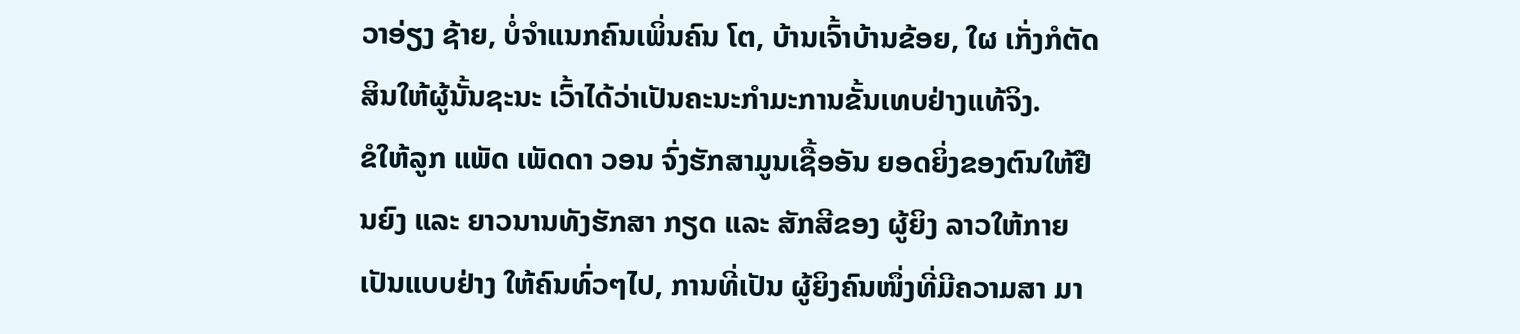ວາອ່ຽງ ຊ້າຍ, ບໍ່ຈຳແນກຄົນເພິ່ນຄົນ ໂຕ, ບ້ານເຈົ້າບ້ານຂ້ອຍ, ໃຜ ເກັ່ງກໍຕັດສິນໃຫ້ຜູ້ນັ້ນຊະນະ ເວົ້າໄດ້ວ່າເປັນຄະນະກຳມະການຂັ້ນເທບຢ່າງແທ້ຈິງ.
ຂໍໃຫ້ລູກ ແພັດ ເພັດດາ ວອນ ຈົ່ງຮັກສາມູນເຊື້ອອັນ ຍອດຍິ່ງຂອງຕົນໃຫ້ຢືນຍົງ ແລະ ຍາວນານທັງຮັກສາ ກຽດ ແລະ ສັກສີຂອງ ຜູ້ຍິງ ລາວໃຫ້ກາຍເປັນແບບຢ່າງ ໃຫ້ຄົນທົ່ວໆໄປ, ການທີ່ເປັນ ຜູ້ຍິງຄົນໜຶ່ງທີ່ມີຄວາມສາ ມາ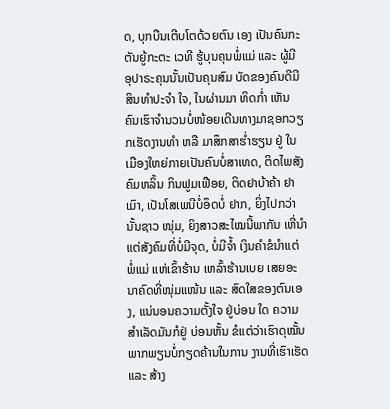ດ, ບຸກບືນເຕີບໂຕດ້ວຍຕົນ ເອງ ເປັນຄົນກະຕັນຍູ້ກະຕະ ເວທີ ຮູ້ບຸນຄຸນພໍ່ແມ່ ແລະ ຜູ້ມີ ອຸປາຣະຄຸນນັ້ນເປັນຄຸນສົມ ບັດຂອງຄົນດີມີສິນທຳປະຈຳ ໃຈ, ໃນຜ່ານມາ ທິດກ່ຳ ເຫັນ ຄົນເຮົາຈຳນວນບໍ່ໜ້ອຍເດີນທາງມາຊອກວຽກເຮັດງານທຳ ຫລື ມາສຶກສາຮ່ຳຮຽນ ຢູ່ ໃນເມືອງໃຫຍ່ກາຍເປັນຄົນບໍ່ສາເທດ, ຕິດໄພສັງຄົມຫລິ້ນ ກິນຟູມເຟືອຍ, ຕິດຢາບ້າຄ້າ ຢາເມົາ, ເປັນໂສເພນີບໍ່ອຶດບໍ່ ຢາກ, ຍິ່ງໄປກວ່ານັ້ນຊາວ ໜຸ່ມ, ຍິງສາວສະໄໝນີ້ພາກັນ ເຫີ່ນຳແຕ່ສັງຄົມທີ່ບໍ່ມີຈຸດ, ບໍ່ມີຈ້ຳ ເງິນຄຳຂໍນຳແຕ່ພໍ່ແມ່ ແຫ່ເຂົ້າຮ້ານ ເຫລົ້າຮ້ານເບຍ ເສຍອະນາຄົດທີ່ໜຸ່ມແໜ້ນ ແລະ ສົດໃສຂອງຕົນເອງ, ແນ່ນອນຄວາມຕັ້ງໃຈ ຢູ່ບ່ອນ ໃດ ຄວາມສຳເລັດມັນກໍຢູ່ ບ່ອນຫັ້ນ ຂໍແຕ່ວ່າເຮົາດຸໝັ້ນ ພາກພຽນບໍ່ກຽດຄ້ານໃນການ ງານທີ່ເຮົາເຮັດ ແລະ ສ້າງ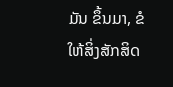ມັນ ຂຶ້ນມາ, ຂໍໃຫ້ສິ່ງສັກສິດ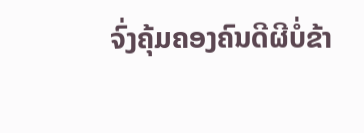ຈົ່ງຄຸ້ມຄອງຄົນດີຜີບໍ່ຂ້າ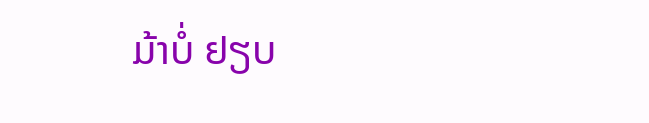ມ້າບໍ່ ຢຽບ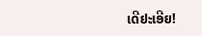ເດີຢະເອີຍ!